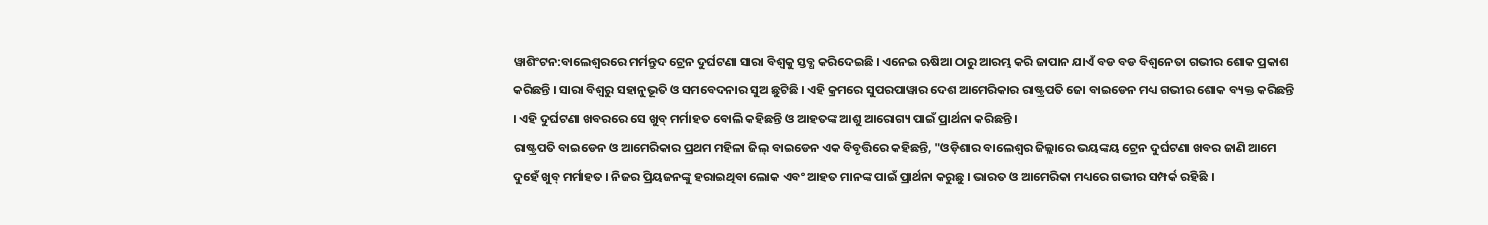ୱାଶିଂଟନ:ବାଲେଶ୍ବରରେ ମର୍ମନ୍ତୁଦ ଟ୍ରେନ ଦୁର୍ଘଟଣା ସାରା ବିଶ୍ବକୁ ସ୍ତବ୍ଧ କରିଦେଇଛି । ଏନେଇ ଋଷିଆ ଠାରୁ ଆରମ୍ଭ କରି ଜାପାନ ଯାଏଁ ବଡ ବଡ ବିଶ୍ବନେତା ଗଭୀର ଶୋକ ପ୍ରକାଶ କରିଛନ୍ତି । ସାରା ବିଶ୍ବରୁ ସହାନୁଭୂତି ଓ ସମବେଦନାର ସୁଅ ଛୁଟିଛି । ଏହି କ୍ରମରେ ସୁପରପାୱାର ଦେଶ ଆମେରିକାର ରାଷ୍ଟ୍ରପତି ଜୋ ବାଇଡେନ ମଧ୍ୟ ଗଭୀର ଶୋକ ବ୍ୟକ୍ତ କରିଛନ୍ତି । ଏହି ଦୁର୍ଘଟଣା ଖବରରେ ସେ ଖୁବ୍ ମର୍ମାହତ ବୋଲି କହିଛନ୍ତି ଓ ଆହତଙ୍କ ଆଶୁ ଆରୋଗ୍ୟ ପାଇଁ ପ୍ରାର୍ଥନା କରିଛନ୍ତି ।
ରାଷ୍ଟ୍ରପତି ବାଇଡେନ ଓ ଆମେରିକାର ପ୍ରଥମ ମହିଳା ଜିଲ୍ ବାଇଡେନ ଏକ ବିବୃତ୍ତିରେ କହିଛନ୍ତି, "ଓଡ଼ିଶାର ବାଲେଶ୍ବର ଜିଲ୍ଲାରେ ଭୟଙ୍କୟ ଟ୍ରେନ ଦୁର୍ଘଟଣା ଖବର ଜାଣି ଆମେ ଦୁହେଁ ଖୁବ୍ ମର୍ମାହତ । ନିଜର ପ୍ରିୟଜନଙ୍କୁ ହରାଇଥିବା ଲୋକ ଏବଂ ଆହତ ମାନଙ୍କ ପାଇଁ ପ୍ରାର୍ଥନା କରୁଛୁ । ଭାରତ ଓ ଆମେରିକା ମଧ୍ୟରେ ଗଭୀର ସମ୍ପର୍କ ରହିଛି ।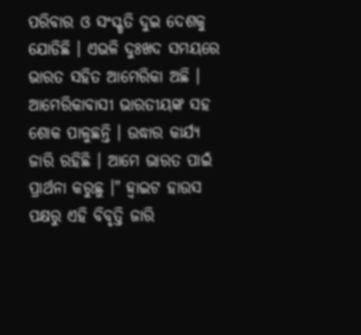ପରିବାର ଓ ସଂସ୍କୃତି ଦୁଇ ଦେଶକୁ ଯୋଡିଛି । ଏଭଳି ଦୁଃଖଦ ସମୟରେ ଭାରତ ସହିତ ଆମେରିକା ଅଛି । ଆମେରିକାବାସୀ ଭାରତୀୟଙ୍କ ସହ ଶୋକ ପାଳୁଛନ୍ତି । ଉଦ୍ଧାର କାର୍ଯ୍ୟ ଜାରି ରହିଛି । ଆମେ ଭାରତ ପାଇଁ ପ୍ରାର୍ଥନା କରୁଛୁ ।" ହ୍ବାଇଟ ହାଉସ ପକ୍ଷରୁ ଏହି ବିବୃତ୍ତି ଜାରି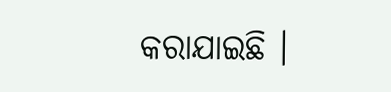କରାଯାଇଛି ।